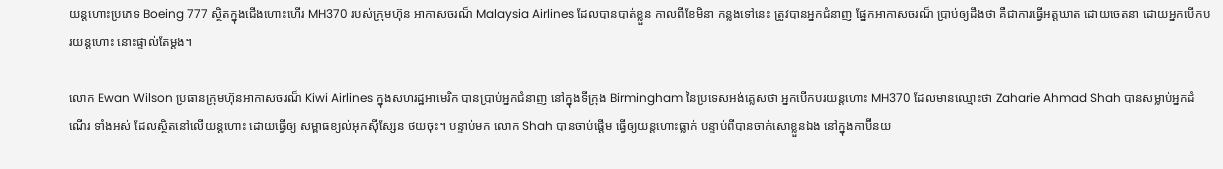យន្តហោះប្រភេទ Boeing 777 ស្ថិតក្នុងជើងហោះហើរ MH370 របស់ក្រុមហ៊ុន អាកាសចរណ៏ Malaysia Airlines ដែលបានបាត់ខ្លួន កាលពីខែមិនា កន្លងទៅនេះ ត្រូវបានអ្នកជំនាញ ផ្នែកអាកាសចរណ៏ ប្រាប់ឲ្យដឹងថា គឺជាការធ្វើអត្តឃាត ដោយចេតនា ដោយអ្នកបើកបរយន្តហោះ នោះផ្ទាល់តែម្តង។

លោក Ewan Wilson ប្រធានក្រុមហ៊ុនអាកាសចរណ៏ Kiwi Airlines ក្នុងសហរដ្ឋអាមេរិក បានប្រាប់អ្នកជំនាញ នៅក្នុងទីក្រុង Birmingham នៃប្រទេសអង់គ្លេសថា អ្នកបើកបរយន្តហោះ MH370 ដែលមានឈ្មោះថា Zaharie Ahmad Shah បានសម្លាប់អ្នកដំណើរ ទាំងអស់ ដែលស្ថិតនៅលើយន្តហោះ ដោយធ្វើឲ្យ សម្ពាធខ្យល់អុកស៊ីស្សែន ថយចុះ។ បន្ទាប់មក លោក Shah បានចាប់ផ្តើម ធ្វើឲ្យយន្តហោះធ្លាក់ បន្ទាប់ពីបានចាក់សោខ្លួនឯង នៅក្នុងកាប៊ីនយ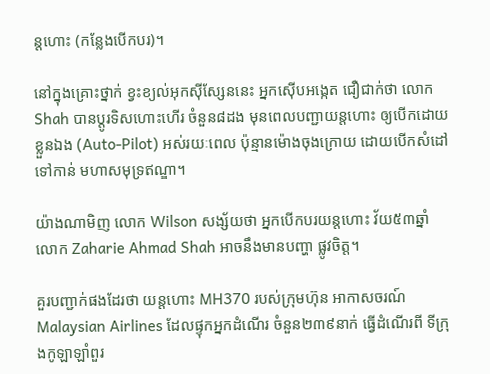ន្តហោះ (កន្លែងបើកបរ)។

នៅក្នុងគ្រោះថ្នាក់ ខ្វះខ្យល់អុកស៊ីស្សែននេះ អ្នកស៊ើបអង្កេត ជឿជាក់ថា លោក Shah បានប្តូរទិសហោះហើរ ចំនួន៨ដង មុនពេលបញ្ជាយន្តហោះ ឲ្យបើកដោយខ្លួនឯង (Auto-Pilot) អស់រយៈពេល ប៉ុន្មានម៉ោងចុងក្រោយ ដោយបើកសំដៅទៅកាន់ មហាសមុទ្រឥណ្ឌា។

យ៉ាងណាមិញ លោក Wilson សង្ស័យថា អ្នកបើកបរយន្តហោះ វ័យ៥៣ឆ្នាំ លោក Zaharie Ahmad Shah អាចនឹងមានបញ្ហា ផ្លូវចិត្ត។

គួរបញ្ជាក់ផងដែរថា យន្តហោះ MH370 របស់ក្រុមហ៊ុន អាកាសចរណ៍ Malaysian Airlines ដែលផ្ទុកអ្នកដំណើរ ចំនួន២៣៩នាក់ ធ្វើដំណើរពី ទីក្រុងកូឡាឡាំពួរ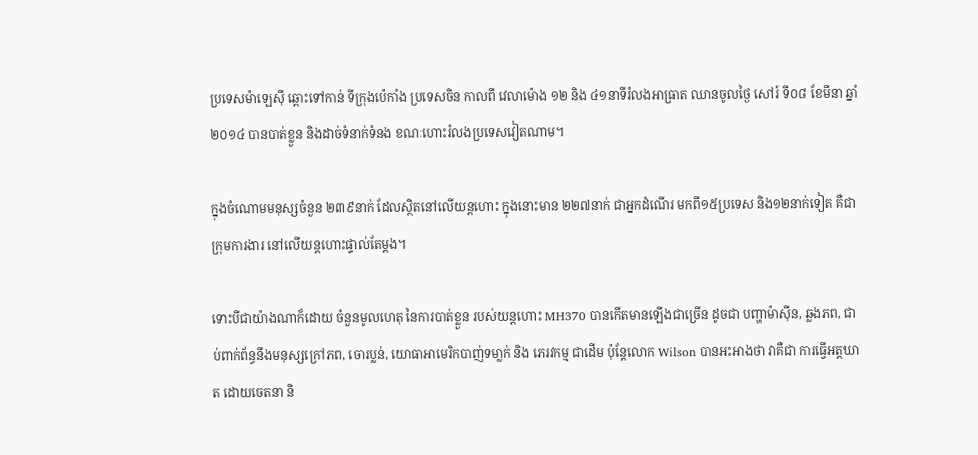ប្រទេសម៉ាឡេស៊ី ឆ្ពោះទៅកាន់ ទីក្រុងប៉េកាំង ប្រទេសចិន កាលពី វេលាម៉ោង ១២ និង ៤១នាទីរំលងអាធ្រាត ឈានចូលថ្ងៃ សៅរ៍ ទី០៨ ខែមីនា ឆ្នាំ ២០១៤ បានបាត់ខ្លួន និងដាច់ទំនាក់ទំនង ខណៈហោះរំលងប្រទេសវៀតណាម។

ក្នុងចំណោមមនុស្សចំនួន ២៣៩នាក់ ដែលស្ថិតនៅលើយន្តហោះ ក្នុងនោះមាន ២២៧នាក់ ជាអ្នកដំណើរ មកពី១៥ប្រទេស និង១២នាក់ទៀត គឺជាក្រុមការងារ នៅលើយន្តហោះផ្ទាល់តែម្តង។

ទោះបីជាយ៉ាងណាក៏ដោយ ចំនួនមូលហេតុ នៃការបាត់ខ្លួន របស់យន្តហោះ MH370 បានកើតមានឡើងជាច្រើន ដូចជា បញ្ហាម៉ាស៊ីន, ឆ្លងភព, ជាប់ពាក់ព័ន្ធនឹងមនុស្សក្រៅភព, ចោរប្លន់, យោធាអាមេរិកបាញ់ទមា្លក់ និង ភេរវកម្ម ជាដើម ប៉ុន្តែលោក Wilson បានអះអាងថា វាគឺជា ការធ្វើអត្តឃាត ដោយចេតនា និ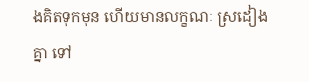ងគិតទុកមុន ហើយមានលក្ខណៈ ស្រដៀងគ្នា ទៅ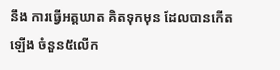នឹង ការធ្វើអត្តឃាត គិតទុកមុន ដែលបានកើតឡើង ចំនួន៥លើក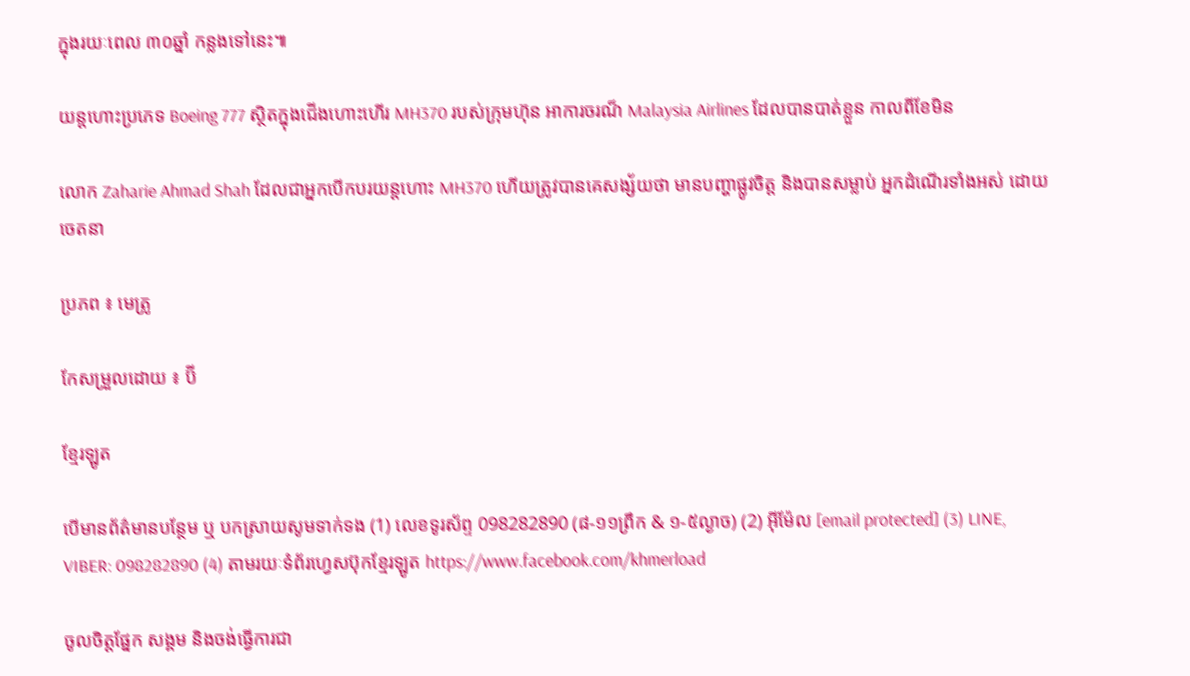ក្នុងរយៈពេល ៣០ឆ្នាំ កន្លងទៅនេះ៕

យន្តហោះប្រភេទ Boeing 777 ស្ថិតក្នុងជើងហោះហើរ MH370 របស់ក្រុមហ៊ុន អាការចរណ៏ Malaysia Airlines ដែលបានបាត់ខ្លួន កាលពីខែមិន

លោក Zaharie Ahmad Shah ដែលជាអ្នកបើកបរយន្តហោះ MH370 ហើយត្រូវបានគេសង្ស័យថា មានបញ្ហាផ្លូវចិត្ត និងបានសម្លាប់ អ្នកដំណើរទាំងអស់ ដោយចេតនា

ប្រភព ៖ មេត្រូ

កែសម្រួលដោយ ៖ ប៊ី

ខ្មែរឡូត

បើមានព័ត៌មានបន្ថែម ឬ បកស្រាយសូមទាក់ទង (1) លេខទូរស័ព្ទ 098282890 (៨-១១ព្រឹក & ១-៥ល្ងាច) (2) អ៊ីម៉ែល [email protected] (3) LINE, VIBER: 098282890 (4) តាមរយៈទំព័រហ្វេសប៊ុកខ្មែរឡូត https://www.facebook.com/khmerload

ចូលចិត្តផ្នែក សង្គម និងចង់ធ្វើការជា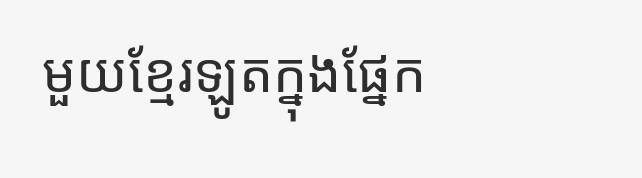មួយខ្មែរឡូតក្នុងផ្នែក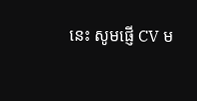នេះ សូមផ្ញើ CV ម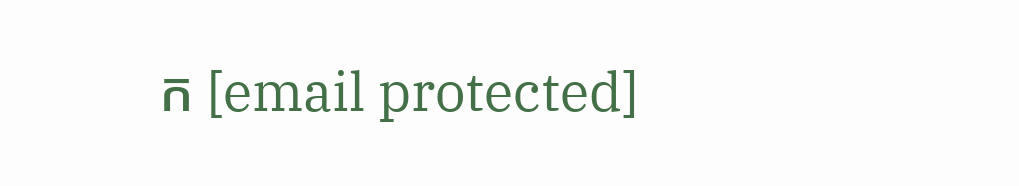ក [email protected]